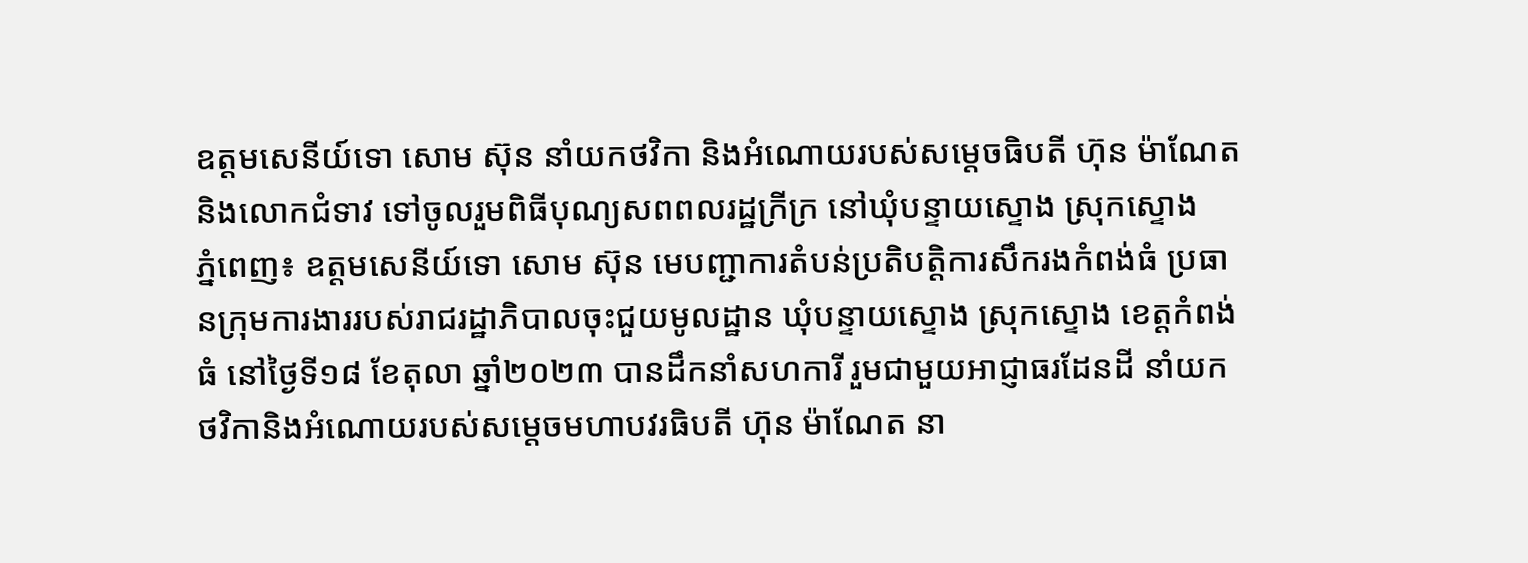ឧត្តមសេនីយ៍ទោ សោម ស៊ុន នាំយកថវិកា និងអំណោយរបស់សម្តេចធិបតី ហ៊ុន ម៉ាណែត និងលោកជំទាវ ទៅចូលរួមពិធីបុណ្យសពពលរដ្ឋក្រីក្រ នៅឃុំបន្ទាយស្ទោង ស្រុកស្ទោង
ភ្នំពេញ៖ ឧត្តមសេនីយ៍ទោ សោម ស៊ុន មេបញ្ជាការតំបន់ប្រតិបត្តិការសឹករងកំពង់ធំ ប្រធានក្រុមការងាររបស់រាជរដ្ឋាភិបាលចុះជួយមូលដ្ឋាន ឃុំបន្ទាយស្ទោង ស្រុកស្ទោង ខេត្តកំពង់ធំ នៅថ្ងៃទី១៨ ខែតុលា ឆ្នាំ២០២៣ បានដឹកនាំសហការី រួមជាមួយអាជ្ញាធរដែនដី នាំយកថវិកានិងអំណោយរបស់សម្តេចមហាបវរធិបតី ហ៊ុន ម៉ាណែត នា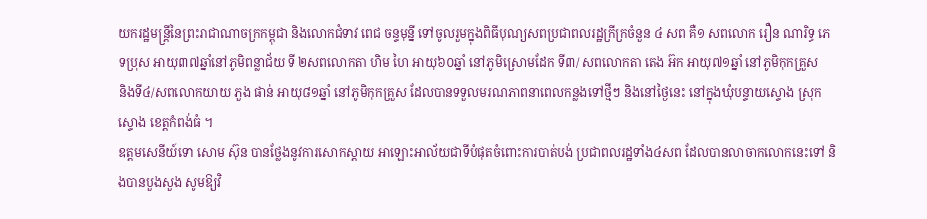យករដ្ឋមន្ត្រីនៃព្រះរាជាណាចក្រកម្ពុជា និងលោកជំទាវ ពេជ ចន្ទមុន្នី ទៅចូលរួមក្នុងពិធីបុណ្យសពប្រជាពលរដ្ឋក្រីក្រចំនួន ៤ សព គឺ១ សពលោក រឿន ណារិទ្ធ ភេទប្រុស អាយុ៣៧ឆ្នាំនៅភូមិពន្លាជ័យ ទី ២សពលោកតា ហិម ហៃ អាយុ៦០ឆ្នាំ នៅភូមិស្រោមដែក ទី៣/ សពលោកតា តេង អ៊ក អាយុ៧១ឆ្នាំ នៅភូមិកុកគ្រួស
និងទី៤/សពលោកយាយ ភួង ផាន់ អាយុ៨១ឆ្នាំ នៅភូមិកុកគ្រួស ដែលបានទទួលមរណភាពនាពេលកន្លងទៅថ្មីៗ និងនៅថ្ងៃនេះ នៅក្នុងឃុំបន្ទាយស្ទោង ស្រុកស្ទោង ខេត្តកំពង់ធំ ។
ឧត្តមសេនីយ៍ទោ សោម ស៊ុន បានថ្លែងនូវការសោកស្តាយ អាឡោះអាល័យជាទីបំផុតចំពោះការបាត់បង់ ប្រជាពលរដ្ឋទាំង៤សព ដែលបានលាចាកលោកនេះទៅ និងបានបួងសួង សូមឱ្យវិ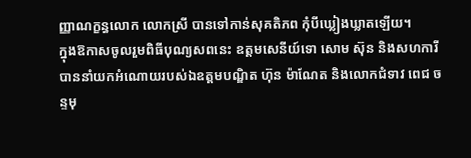ញ្ញាណក្ខន្ធលោក លោកស្រី បានទៅកាន់សុគតិភព កុំបីឃ្លៀងឃ្លាតឡើយ។
ក្នុងឱកាសចូលរួមពិធីបុណ្យសពនេះ ឧត្តមសេនីយ៍ទោ សោម ស៊ុន និងសហការី បាននាំយកអំណោយរបស់ឯឧត្តមបណ្ឌិត ហ៊ុន ម៉ាណែត និងលោកជំទាវ ពេជ ចន្ទមុ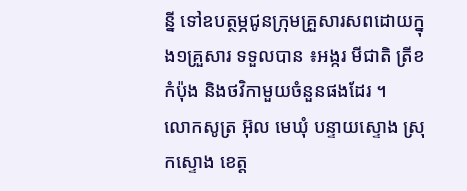ន្នី ទៅឧបត្ថម្ភជូនក្រុមគ្រួសារសពដោយក្នុង១គ្រួសារ ទទួលបាន ៖អង្ករ មីជាតិ ត្រីខកំប៉ុង និងថវិកាមួយចំនួនផងដែរ ។
លោកសូត្រ អ៊ុល មេឃុំ បន្ទាយស្ទោង ស្រុកស្ទោង ខេត្ត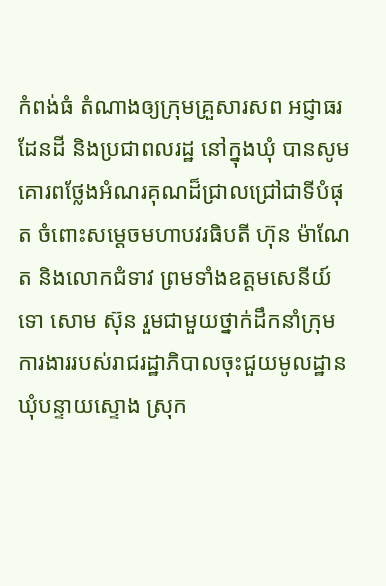កំពង់ធំ តំណាងឲ្យក្រុមគ្រួសារសព អជ្ញាធរដែនដី និងប្រជាពលរដ្ឋ នៅក្នុងឃុំ បានសូមគោរពថ្លែងអំណរគុណដ៏ជ្រាលជ្រៅជាទីបំផុត ចំពោះសម្តេចមហាបវរធិបតី ហ៊ុន ម៉ាណែត និងលោកជំទាវ ព្រមទាំងឧត្តមសេនីយ៍ទោ សោម ស៊ុន រួមជាមួយថ្នាក់ដឹកនាំក្រុមការងាររបស់រាជរដ្ឋាភិបាលចុះជួយមូលដ្ឋានឃុំបន្ទាយស្ទោង ស្រុក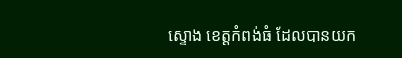ស្ទោង ខេត្តកំពង់ធំ ដែលបានយក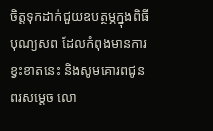ចិត្តទុកដាក់ជួយឧបត្ថម្ភក្នុងពិធីបុណ្យសព ដែលកំពុងមានការខ្វះខាតនេះ និងសូមគោរពជូនពរសម្ដេច លោ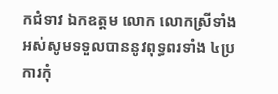កជំទាវ ឯកឧត្តម លោក លោកស្រីទាំងអស់សូមទទួលបាននូវពុទ្ធពរទាំង ៤ប្រការកុំ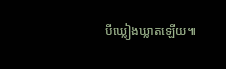បីឃ្លៀងឃ្លាតឡើយ៕